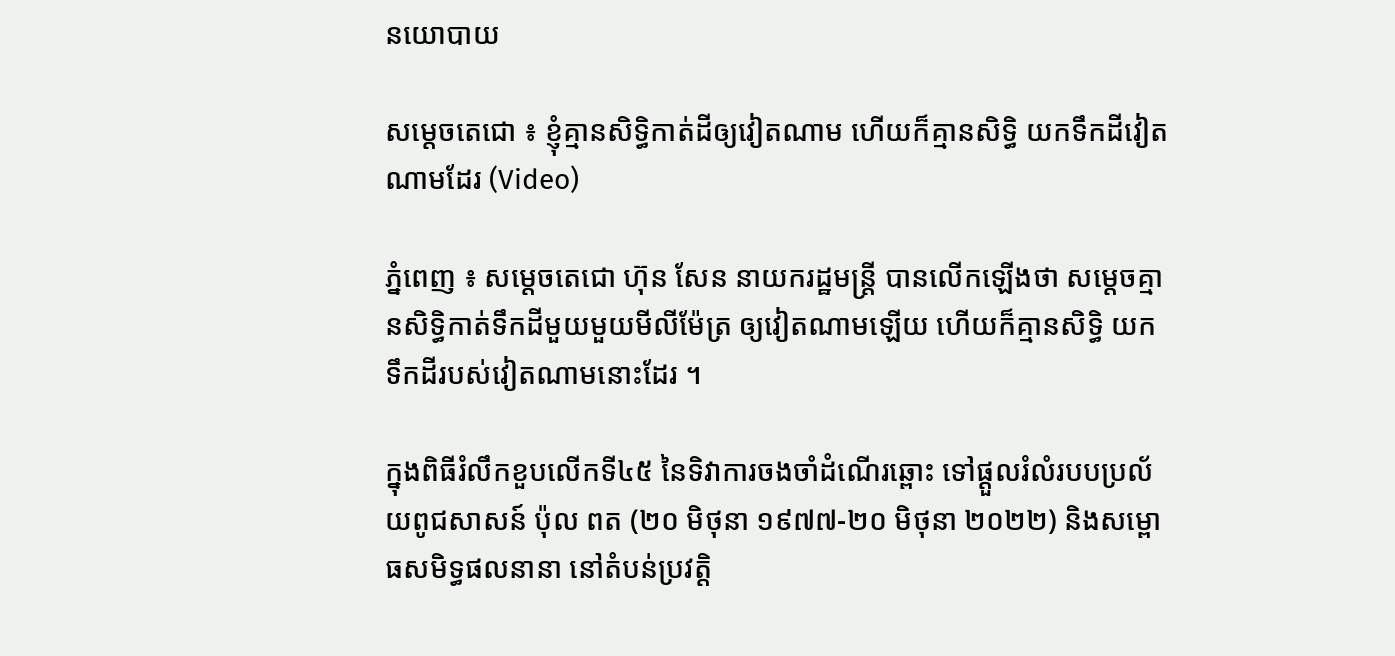នយោបាយ

សម្តេចតេជោ ៖ ខ្ញុំគ្មានសិទ្ធិកាត់ដីឲ្យវៀតណាម ហើយក៏គ្មានសិទ្ធិ យកទឹកដីវៀតណាមដែរ (Video)

ភ្នំពេញ ៖ សម្តេចតេជោ ហ៊ុន សែន នាយករដ្ឋមន្ត្រី បានលើកឡើងថា សម្តេចគ្មានសិទ្ធិកាត់ទឹកដីមួយមួយមីលីម៉ែត្រ ឲ្យវៀតណាមឡើយ ហើយក៏គ្មានសិទ្ធិ យកទឹកដីរបស់វៀតណាមនោះដែរ ។

ក្នុងពិធីរំលឹកខួបលើកទី៤៥ នៃទិវាការចងចាំដំណើរឆ្ពោះ ទៅផ្ដួលរំលំរបបប្រល័យពូជសាសន៍ ប៉ុល ពត (២០ មិថុនា ១៩៧៧-២០ មិថុនា ២០២២) និងសម្ពោធសមិទ្ធផលនានា នៅតំបន់ប្រវត្តិ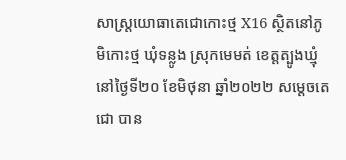សាស្ត្រយោធាតេជោកោះថ្ម X16 ស្ថិតនៅភូមិកោះថ្ម ឃុំទន្លូង ស្រុកមេមត់ ខេត្តត្បូងឃ្មុំ នៅថ្ងៃទី២០ ខែមិថុនា ឆ្នាំ២០២២ សម្តេចតេជោ បាន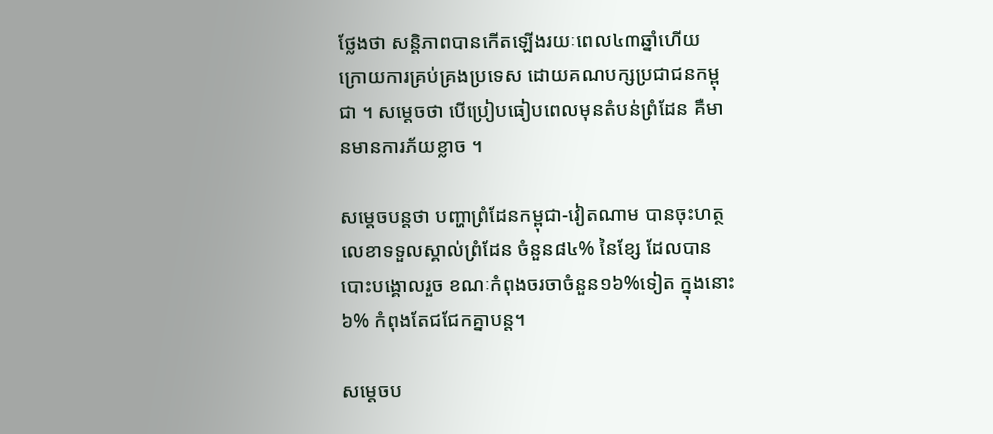ថ្លែងថា សន្តិភាពបានកើតឡើងរយៈពេល៤៣ឆ្នាំហើយ ក្រោយការគ្រប់គ្រងប្រទេស ដោយគណបក្សប្រជាជនកម្ពុជា ។ សម្តេចថា បើប្រៀបធៀបពេលមុនតំបន់ព្រំដែន គឺមានមានការភ័យខ្លាច ។

សម្តេចបន្តថា បញ្ហាព្រំដែនកម្ពុជា-វៀតណាម បានចុះហត្ថលេខាទទួលស្គាល់ព្រំដែន ចំនួន៨៤% នៃខ្សែ ដែលបានបោះបង្គោលរួច ខណៈកំពុងចរចាចំនួន១៦%ទៀត ក្នុងនោះ៦% កំពុងតែជជែកគ្នាបន្ត។

សម្តេចប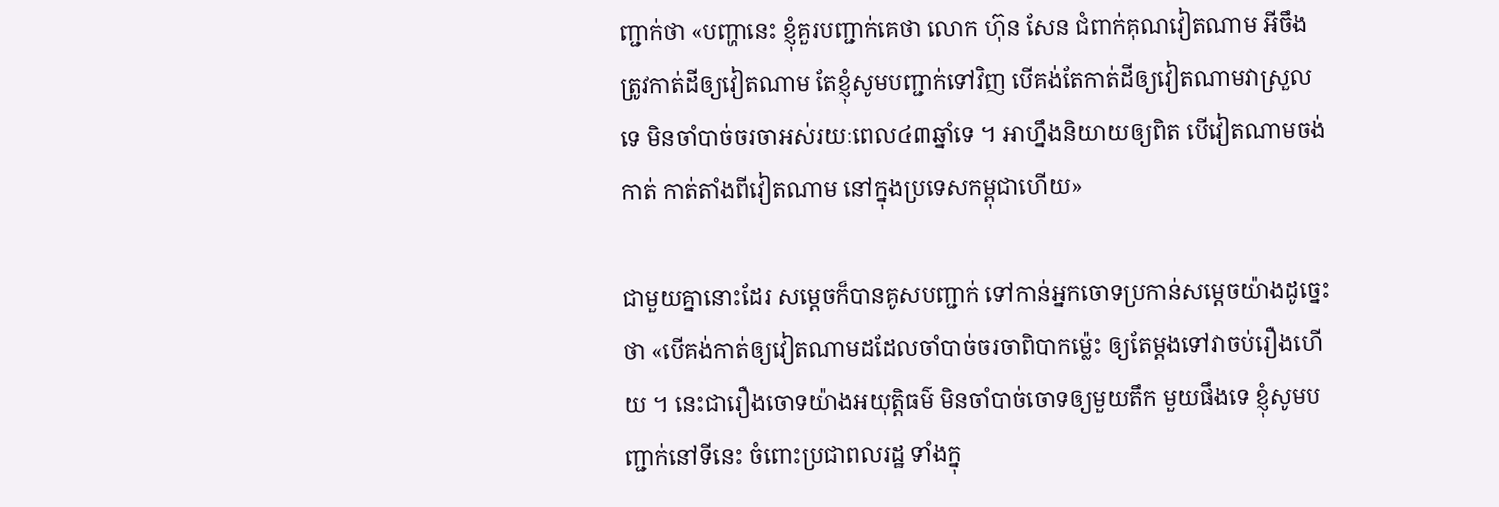ញ្ជាក់ថា «បញ្ហានេះ ខ្ញុំគួរបញ្ជាក់គេថា លោក ហ៊ុន សែន ជំពាក់គុណវៀតណាម អីចឹងត្រូវកាត់ដីឲ្យវៀតណាម តែខ្ញុំសូមបញ្ជាក់ទៅវិញ បើគង់តែកាត់ដីឲ្យវៀតណាមវាស្រួលទេ មិនចាំបាច់ចរចាអស់រយៈពេល៤៣ឆ្នាំទេ ។ អាហ្នឹងនិយាយឲ្យពិត បើវៀតណាមចង់កាត់ កាត់តាំងពីវៀតណាម នៅក្នុងប្រទេសកម្ពុជាហើយ»

ជាមួយគ្នានោះដែរ សម្តេចក៏បានគូសបញ្ជាក់ ទៅកាន់អ្នកចោទប្រកាន់សម្តេចយ៉ាងដូច្នេះថា «បើគង់កាត់ឲ្យវៀតណាមដដែលចាំបាច់ចរចាពិបាកម៉្លេះ ឲ្យតែម្តងទៅវាចប់រឿងហើយ ។ នេះជារឿងចោទយ៉ាងអយុត្តិធម៌ មិនចាំបាច់ចោទឲ្យមួយតឹក មួយផឹងទេ ខ្ញុំសូមបញ្ជាក់នៅទីនេះ ចំពោះប្រជាពលរដ្ឋ ទាំងក្នុ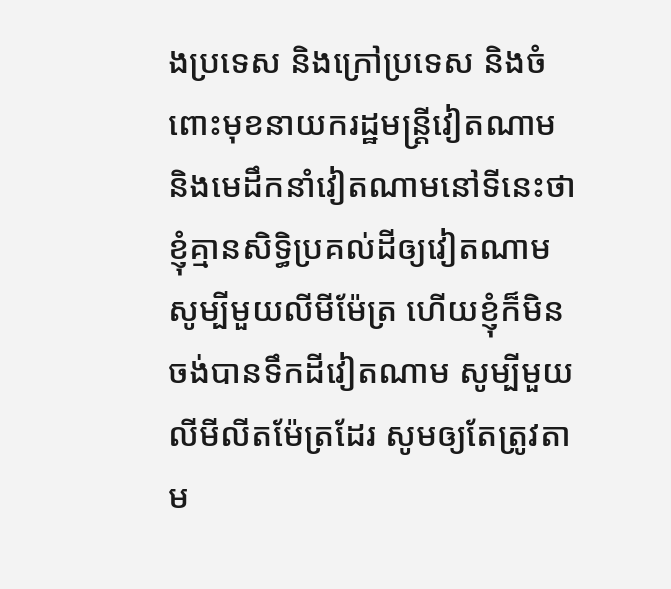ងប្រទេស និងក្រៅប្រទេស និងចំពោះមុខនាយករដ្ឋមន្ត្រីវៀតណាម និងមេដឹកនាំវៀតណាមនៅទីនេះថា ខ្ញុំគ្មានសិទ្ធិប្រគល់ដីឲ្យវៀតណាម សូម្បីមួយលីមីម៉ែត្រ ហើយខ្ញុំក៏មិនចង់បានទឹកដីវៀតណាម សូម្បីមួយលីមីលីតម៉ែត្រដែរ សូមឲ្យតែត្រូវតាម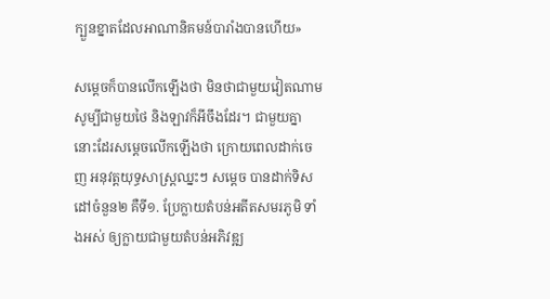ក្បួនខ្នាតដែលអាណានិគមន៍បារាំងបានហើយ»

សម្តេចក៏បានលើកឡើងថា មិនថាជាមួយវៀតណាម សូម្បីជាមួយថៃ និងឡាវក៏អីចឹងដែរ។ ជាមួយគ្នានោះដែរសម្តេចលើកឡើងថា ក្រោយពេលដាក់ចេញ អនុវត្តយុទ្ធសាស្ត្រឈ្នះៗ សម្តេច បានដាក់ទិសដៅចំនួន២ គឺទី១. ប្រែក្លាយតំបន់អតីតសមរភូមិ ទាំងអស់ ឲ្យក្លាយជាមួយតំបន់អភិវឌ្ឍ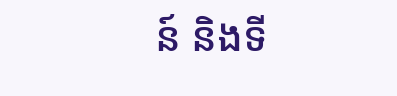ន៍ និងទី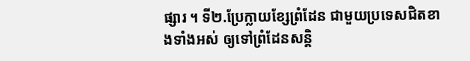ផ្សារ ។ ទី២.ប្រែក្លាយខ្សែព្រំដែន ជាមួយប្រទេសជិតខាងទាំងអស់ ឲ្យទៅព្រំដែនសន្តិ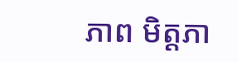ភាព មិត្តភា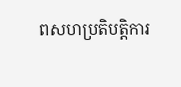ពសហប្រតិបត្តិការ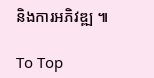និងការអភិវឌ្ឍ ៕

To Top